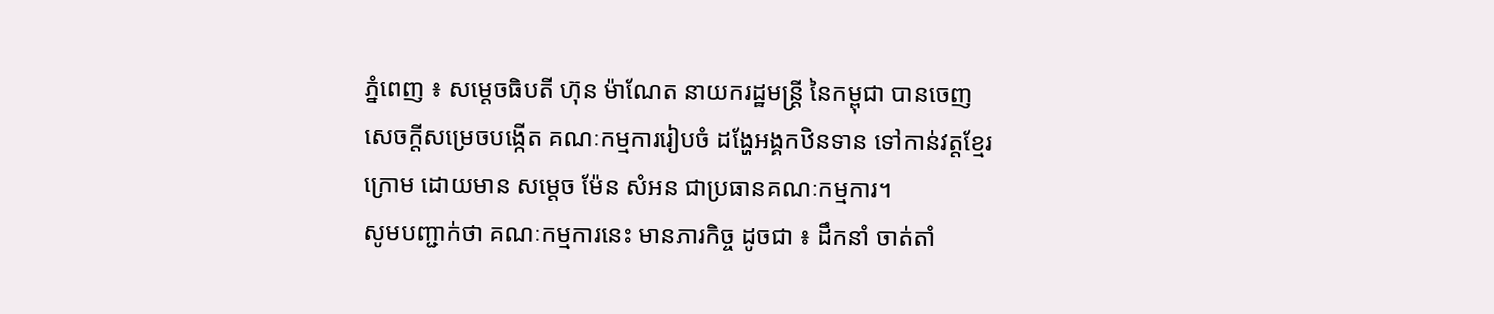ភ្នំពេញ ៖ សម្ដេចធិបតី ហ៊ុន ម៉ាណែត នាយករដ្ឋមន្ដ្រី នៃកម្ពុជា បានចេញសេចក្តីសម្រេចបង្កើត គណៈកម្មការរៀបចំ ដង្ហែអង្គកឋិនទាន ទៅកាន់វត្តខ្មែរក្រោម ដោយមាន សម្ដេច ម៉ែន សំអន ជាប្រធានគណៈកម្មការ។
សូមបញ្ជាក់ថា គណៈកម្មការនេះ មានភារកិច្ច ដូចជា ៖ ដឹកនាំ ចាត់តាំ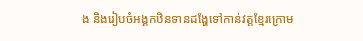ង និងរៀបចំអង្គកឋិនទានដង្ហែទៅកាន់វត្តខ្មែរក្រោម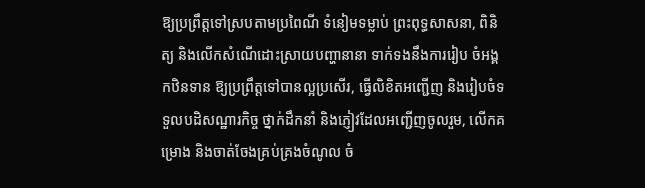ឱ្យប្រព្រឹត្តទៅស្របតាមប្រពៃណី ទំនៀមទម្លាប់ ព្រះពុទ្ធសាសនា, ពិនិត្យ និងលើកសំណើដោះស្រាយបញ្ហានានា ទាក់ទងនឹងការរៀប ចំអង្គកឋិនទាន ឱ្យប្រព្រឹត្តទៅបានល្អប្រសើរ, ធ្វើលិខិតអញ្ជើញ និងរៀបចំទទួលបដិសណ្ឋារកិច្ច ថ្នាក់ដឹកនាំ និងភ្ញៀវដែលអញ្ជើញចូលរួម, លើកគម្រោង និងចាត់ចែងគ្រប់គ្រងចំណូល ចំ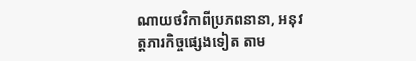ណាយថវិកាពីប្រភពនានា, អនុវត្តភារកិច្ចផ្សេងទៀត តាម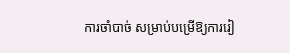ការចាំបាច់ សម្រាប់បម្រើឱ្យការរៀ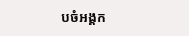បចំអង្គក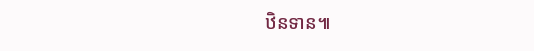ឋិនទាន៕